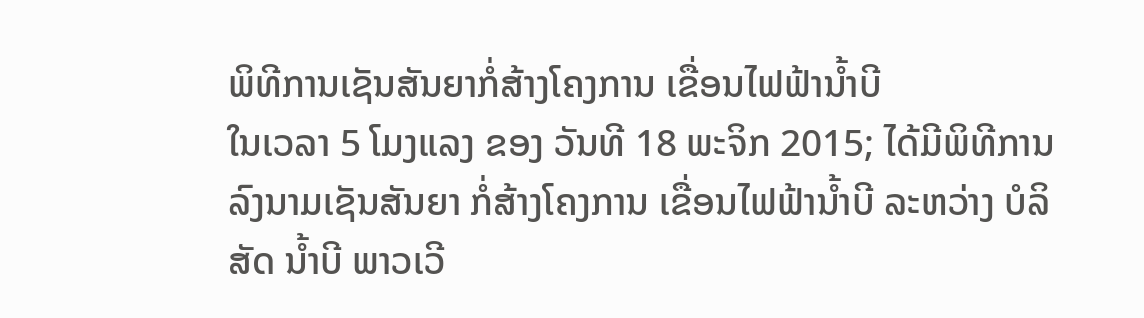ພິທີການເຊັນສັນຍາກໍ່ສ້າງໂຄງການ ເຂື່ອນໄຟຟ້ານໍ້າບີ
ໃນເວລາ 5 ໂມງແລງ ຂອງ ວັນທີ 18 ພະຈິກ 2015; ໄດ້ມີພິທີການລົງນາມເຊັນສັນຍາ ກໍ່ສ້າງໂຄງການ ເຂື່ອນໄຟຟ້ານໍ້າບີ ລະຫວ່າງ ບໍລິສັດ ນໍ້າບີ ພາວເວີ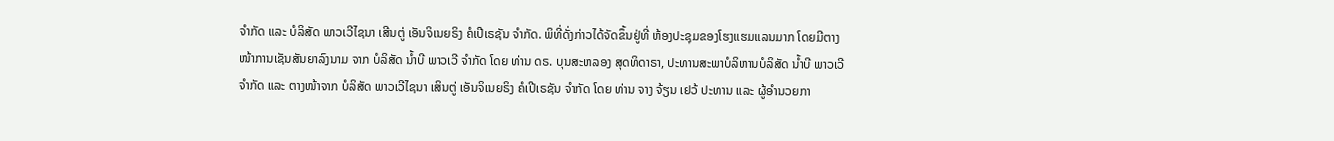ຈໍາກັດ ແລະ ບໍລິສັດ ພາວເວີໄຊນາ ເສີນຕູ່ ເອັນຈິເນຍຣິງ ຄໍເປີເຣຊັນ ຈໍາກັດ. ພິທີ່ດັ່ງກ່າວໄດ້ຈັດຂຶ້ນຢູ່ທີ່ ຫ້ອງປະຊຸມຂອງໂຮງແຮມແລນມາກ ໂດຍມີຕາງໜ້າການເຊັນສັນຍາລົງນາມ ຈາກ ບໍລິສັດ ນໍ້າບີ ພາວເວີ ຈໍາກັດ ໂດຍ ທ່ານ ດຣ. ບຸນສະຫລອງ ສຸດທິດາຣາ, ປະທານສະພາບໍລິຫານບໍລິສັດ ນໍ້າບີ ພາວເວີຈໍາກັດ ແລະ ຕາງໜ້າຈາກ ບໍລິສັດ ພາວເວີໄຊນາ ເສິນຕູ່ ເອັນຈິເນຍຣິງ ຄໍເປີເຣຊັນ ຈໍາກັດ ໂດຍ ທ່ານ ຈາງ ຈ້ຽນ ເຢວ້ ປະທານ ແລະ ຜູ້ອໍານວຍກາ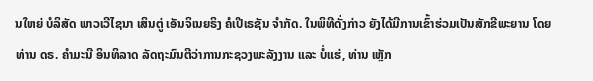ນໃຫຍ່ ບໍລິສັດ ພາວເວີໄຊນາ ເສິນຕູ່ ເອັນຈິເນຍຣິງ ຄໍເປີເຣຊັນ ຈໍາກັດ. ໃນພິທີດັ່ງກ່າວ ຍັງໄດ້ມີການເຂົ້າຮ່ວມເປັນສັກຂີພະຍານ ໂດຍ ທ່ານ ດຣ. ຄໍາມະນີ ອິນທິລາດ ລັດຖະມົນຕີວ່າການກະຊວງພະລັງງານ ແລະ ບໍ່ແຮ່, ທ່ານ ເຫຼັກ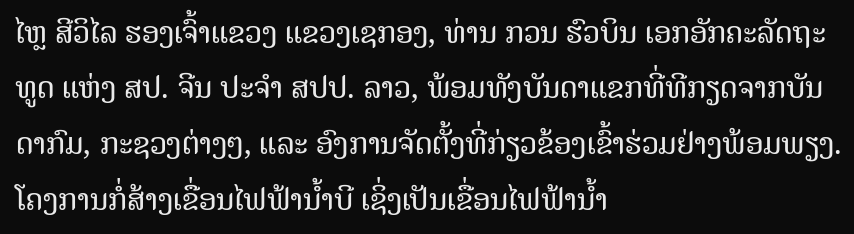ໄຫຼ ສີວິໄລ ຮອງເຈົ້າແຂວງ ແຂວງເຊກອງ, ທ່ານ ກວນ ຮົວບິນ ເອກອັກຄະລັດຖະທູດ ແຫ່ງ ສປ. ຈີນ ປະຈໍາ ສປປ. ລາວ, ພ້ອມທັງບັນດາແຂກທີ່ທີກຽດຈາກບັນດາກົມ, ກະຊວງຕ່າງໆ, ແລະ ອົງການຈັດຕັ້ງທີ່ກ່ຽວຂ້ອງເຂົ້າຮ່ວມຢ່າງພ້ອມພຽງ.
ໂຄງການກໍ່ສ້າງເຂື່ອນໄຟຟ້ານໍ້າບີ ເຊິ່ງເປັນເຂື່ອນໄຟຟ້ານໍ້າ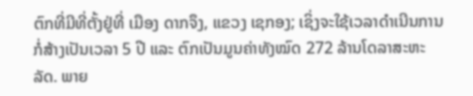ຕົກທີ່ມີທີ່ຕັ້ງຢູ່ທີ່ ເມືອງ ດາກຈຶງ, ແຂວງ ເຊກອງ; ເຊິ່ງຈະໃຊ້ເວລາດໍາເນີນການກໍ່ສ້າງເປັນເວລາ 5 ປີ ແລະ ຕົກເປັນມູນຄ່າທັງໝົດ 272 ລ້ານໂດລາສະຫະລັດ. ພາຍ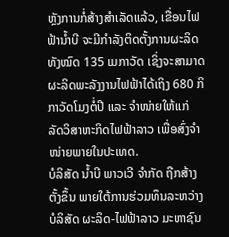ຫຼັງການກໍ່ສ້າງສໍາເລັດແລ້ວ, ເຂື່ອນໄຟຟ້ານໍ້າບີ ຈະມີກໍາລັງຕິດຕັ້ງການຜະລິດ ທັງໝົດ 135 ເມກາວັດ ເຊິ່ງຈະສາມາດຜະລິດພະລັງງານໄຟຟ້າໄດ້ເຖິງ 680 ກິກາວັດໂມງຕໍ່ປີ ແລະ ຈໍາໜ່າຍໃຫ້ແກ່ ລັດວິສາຫະກິດໄຟຟ້າລາວ ເພື່ອສົ່ງຈໍາໜ່າຍພາຍໃນປະເທດ.
ບໍລິສັດ ນໍ້າບີ ພາວເວີ ຈໍາກັດ ຖືກສ້າງຕັ້ງຂຶ້ນ ພາຍໃຕ້ການຮ່ວມທຶນລະຫວ່າງ ບໍລິສັດ ຜະລິດ-ໄຟຟ້າລາວ ມະຫາຊົນ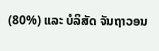(80%) ແລະ ບໍລິສັດ ຈັນຖາວອນ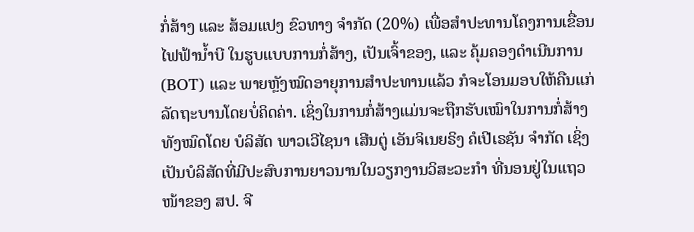ກໍ່ສ້າງ ແລະ ສ້ອມແປງ ຂົວທາງ ຈໍາກັດ (20%) ເພື່ອສໍາປະທານໂຄງການເຂື່ອນໄຟຟ້ານໍ້າບີ ໃນຮູບແບບການກໍ່ສ້າງ, ເປັນເຈົ້າຂອງ, ແລະ ຄຸ້ມຄອງດໍາເນີນການ (BOT) ແລະ ພາຍຫຼັງໝົດອາຍຸການສໍາປະທານແລ້ວ ກໍຈະໂອນມອບໃຫ້ຄືນແກ່ລັດຖະບານໂດຍບໍ່ຄິດຄ່າ. ເຊິ່ງໃນການກໍ່ສ້າງແມ່ນຈະຖືກຮັບເໝົາໃນການກໍ່ສ້າງທັງໝົດໂດຍ ບໍລິສັດ ພາວເວີໄຊນາ ເສີນຕູ່ ເອັນຈິເນຍຣິງ ຄໍເປີເຣຊັນ ຈໍາກັດ ເຊິ່ງເປັນບໍລິສັດທີ່ມີປະສົບການຍາວນານໃນວຽກງານວິສະວະກໍາ ທີ່ນອນຢູ່ໃນແຖວໜ້າຂອງ ສປ. ຈີ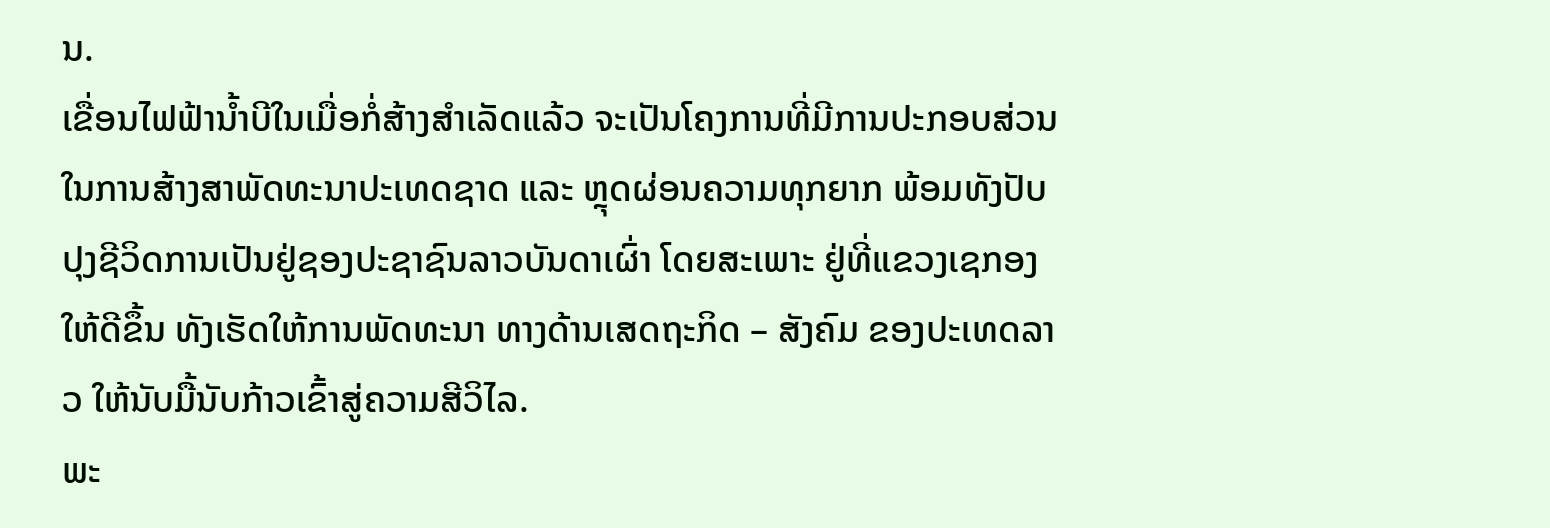ນ.
ເຂື່ອນໄຟຟ້ານໍ້າບີໃນເມື່ອກໍ່ສ້າງສໍາເລັດແລ້ວ ຈະເປັນໂຄງການທີ່ມີການປະກອບສ່ວນໃນການສ້າງສາພັດທະນາປະເທດຊາດ ແລະ ຫຼຸດຜ່ອນຄວາມທຸກຍາກ ພ້ອມທັງປັບປຸງຊີວິດການເປັນຢູ່ຊອງປະຊາຊົນລາວບັນດາເຜົ່າ ໂດຍສະເພາະ ຢູ່ທີ່ແຂວງເຊກອງ ໃຫ້ດີຂຶ້ນ ທັງເຮັດໃຫ້ການພັດທະນາ ທາງດ້ານເສດຖະກິດ – ສັງຄົມ ຂອງປະເທດລາວ ໃຫ້ນັບມື້ນັບກ້າວເຂົ້າສູ່ຄວາມສີວິໄລ.
ພະ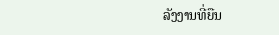ລັງງານທີ່ຍືນ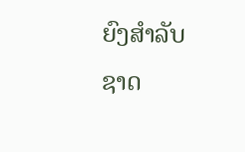ຍົງສຳລັບຊາດ